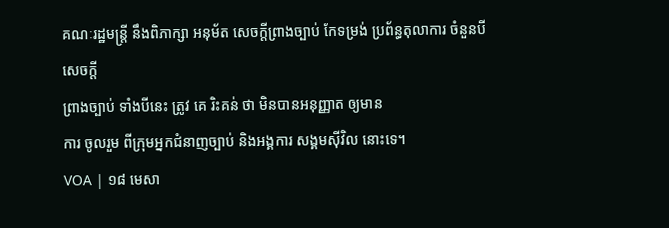គណៈរដ្ឋមន្ត្រី នឹងពិភាក្សា អនុម័ត សេចក្តីព្រាងច្បាប់ កែទម្រង់ ប្រព័ន្ធតុលាការ ចំនួនបី
សេចក្តី
ព្រាងច្បាប់ ទាំងបីនេះ ត្រូវ គេ រិះគន់ ថា មិនបានអនុញ្ញាត ឲ្យមាន
ការ ចូលរួម ពីក្រុមអ្នកជំនាញច្បាប់ និងអង្គការ សង្គមស៊ីវិល នោះទេ។
VOA | ១៨ មេសា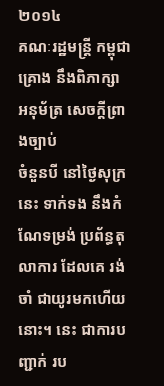២០១៤
គណៈរដ្ឋមន្ត្រី កម្ពុជា គ្រោង នឹងពិភាក្សា អនុម័ត្រ សេចក្តីព្រាងច្បាប់
ចំនួនបី នៅថ្ងៃសុក្រនេះ ទាក់ទង នឹងកំណែទម្រង់ ប្រព័ន្ធតុលាការ ដែលគេ រង់ចាំ ជាយូរមកហើយ នោះ។ នេះ ជាការបញ្ជាក់ រប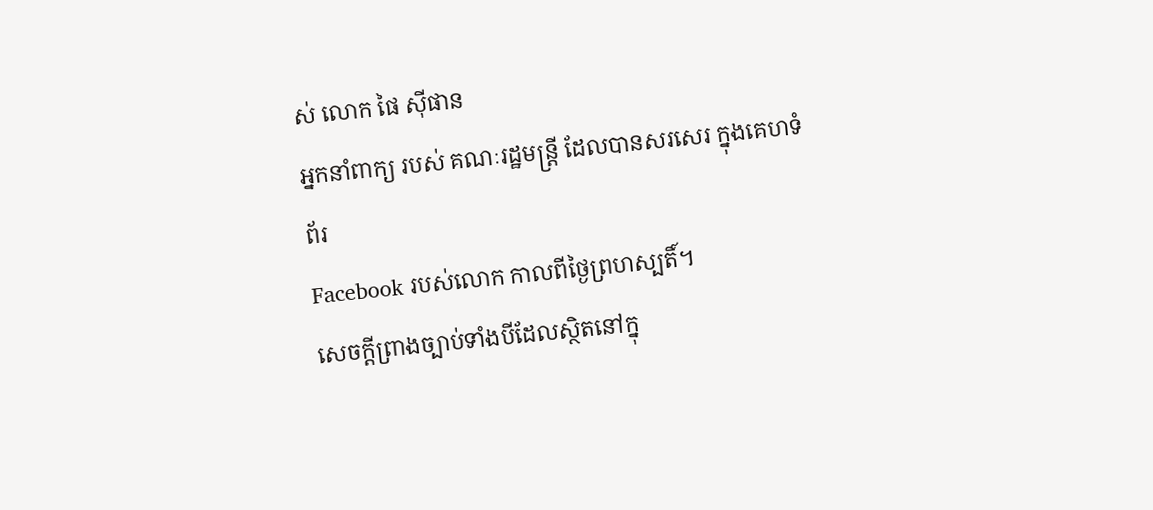ស់ លោក ផៃ ស៊ីផាន
អ្នកនាំពាក្យ របស់ គណៈរដ្ឋមន្ត្រី ដែលបានសរសេរ ក្នុងគេហទំព័រ
Facebook របស់លោក កាលពីថ្ងៃព្រហស្បតិ៍។
សេចក្តីព្រាងច្បាប់ទាំងបីដែលស្ថិតនៅក្នុ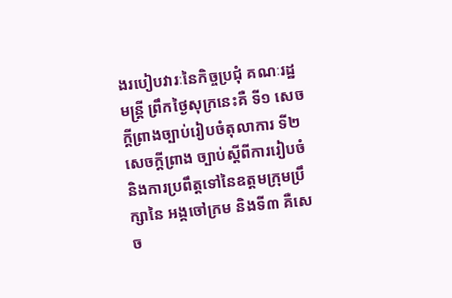ងរបៀបវារៈនៃកិច្ចប្រជុំ គណៈរដ្ឋមន្ត្រី ព្រឹកថ្ងៃសុក្រនេះគឺ ទី១ សេចក្តីព្រាងច្បាប់រៀបចំតុលាការ ទី២ សេចក្តីព្រាង ច្បាប់ស្តីពីការរៀបចំនិងការប្រពឹត្តទៅនៃឧត្តមក្រុមប្រឹក្សានៃ អង្គចៅក្រម និងទី៣ គឺសេច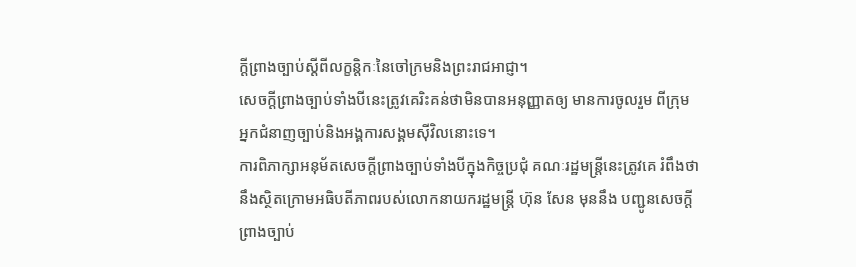ក្តីព្រាងច្បាប់ស្តីពីលក្ខន្តិកៈនៃចៅក្រមនិងព្រះរាជអាជ្ញា។
សេចក្តីព្រាងច្បាប់ទាំងបីនេះត្រូវគេរិះគន់ថាមិនបានអនុញ្ញាតឲ្យ មានការចូលរួម ពីក្រុមអ្នកជំនាញច្បាប់និងអង្គការសង្គមស៊ីវិលនោះទេ។
ការពិភាក្សាអនុម័តសេចក្តីព្រាងច្បាប់ទាំងបីក្នុងកិច្ចប្រជុំ គណៈរដ្ឋមន្ត្រីនេះត្រូវគេ រំពឹងថានឹងស្ថិតក្រោមអធិបតីភាពរបស់លោកនាយករដ្ឋមន្ត្រី ហ៊ុន សែន មុននឹង បញ្ជូនសេចក្តីព្រាងច្បាប់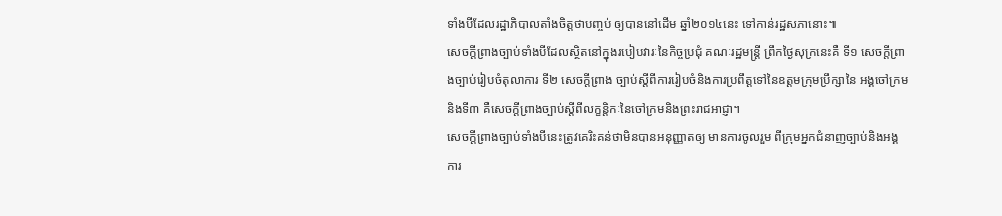ទាំងបីដែលរដ្ឋាភិបាលតាំងចិត្តថាបញ្ចប់ ឲ្យបាននៅដើម ឆ្នាំ២០១៤នេះ ទៅកាន់រដ្ឋសភានោះ៕
សេចក្តីព្រាងច្បាប់ទាំងបីដែលស្ថិតនៅក្នុងរបៀបវារៈនៃកិច្ចប្រជុំ គណៈរដ្ឋមន្ត្រី ព្រឹកថ្ងៃសុក្រនេះគឺ ទី១ សេចក្តីព្រាងច្បាប់រៀបចំតុលាការ ទី២ សេចក្តីព្រាង ច្បាប់ស្តីពីការរៀបចំនិងការប្រពឹត្តទៅនៃឧត្តមក្រុមប្រឹក្សានៃ អង្គចៅក្រម និងទី៣ គឺសេចក្តីព្រាងច្បាប់ស្តីពីលក្ខន្តិកៈនៃចៅក្រមនិងព្រះរាជអាជ្ញា។
សេចក្តីព្រាងច្បាប់ទាំងបីនេះត្រូវគេរិះគន់ថាមិនបានអនុញ្ញាតឲ្យ មានការចូលរួម ពីក្រុមអ្នកជំនាញច្បាប់និងអង្គការ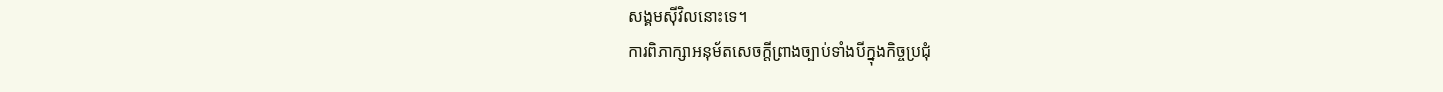សង្គមស៊ីវិលនោះទេ។
ការពិភាក្សាអនុម័តសេចក្តីព្រាងច្បាប់ទាំងបីក្នុងកិច្ចប្រជុំ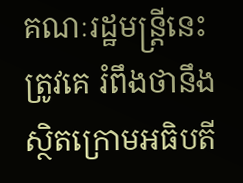គណៈរដ្ឋមន្ត្រីនេះត្រូវគេ រំពឹងថានឹងស្ថិតក្រោមអធិបតី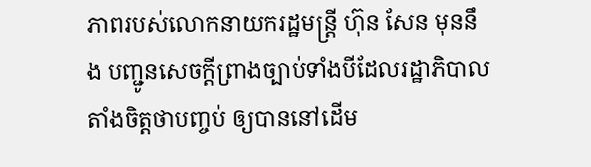ភាពរបស់លោកនាយករដ្ឋមន្ត្រី ហ៊ុន សែន មុននឹង បញ្ជូនសេចក្តីព្រាងច្បាប់ទាំងបីដែលរដ្ឋាភិបាលតាំងចិត្តថាបញ្ចប់ ឲ្យបាននៅដើម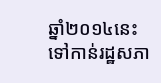ឆ្នាំ២០១៤នេះ ទៅកាន់រដ្ឋសភា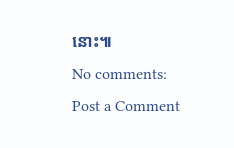នោះ៕
No comments:
Post a Comment